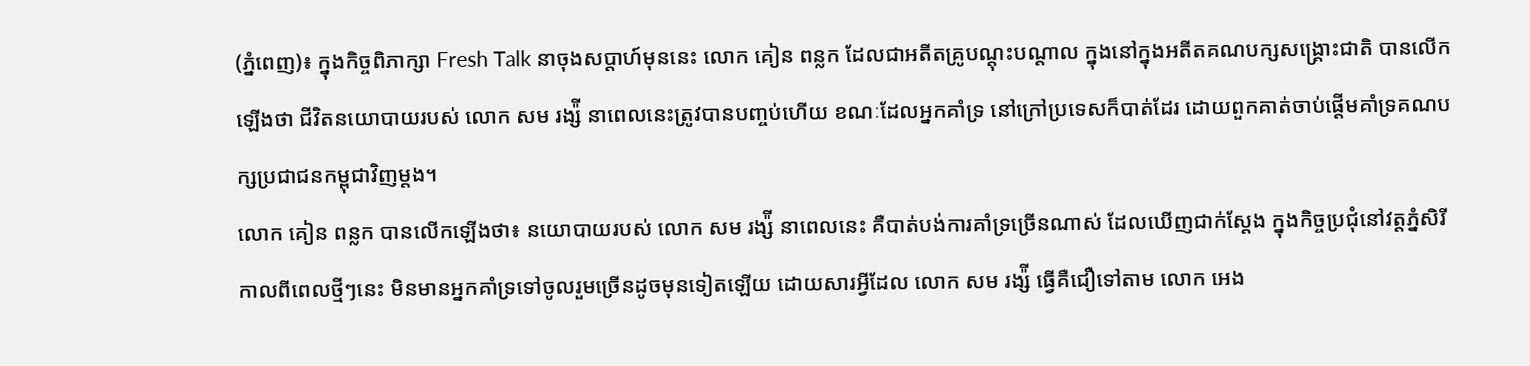(ភ្នំពេញ)៖ ក្នុងកិច្ចពិភាក្សា Fresh Talk នាចុងសប្តាហ៍មុននេះ លោក គៀន ពន្លក ដែលជាអតីតគ្រូបណ្តុះបណ្តាល ក្នុងនៅក្នុងអតីតគណបក្សសង្រ្គោះជាតិ បានលើកឡើងថា ជីវិតនយោបាយរបស់ លោក សម រង្ស៉ី នាពេលនេះត្រូវបានបញ្ចប់ហើយ ខណៈដែលអ្នកគាំទ្រ នៅក្រៅប្រទេសក៏បាត់ដែរ ដោយពួកគាត់ចាប់ផ្តើមគាំទ្រគណបក្សប្រជាជនកម្ពុជាវិញម្តង។
លោក គៀន ពន្លក បានលើកឡើងថា៖ នយោបាយរបស់ លោក សម រង្ស៉ី នាពេលនេះ គឺបាត់បង់ការគាំទ្រច្រើនណាស់ ដែលឃើញជាក់ស្តែង ក្នុងកិច្ចប្រជុំនៅវត្តភ្នំសិរី កាលពីពេលថ្មីៗនេះ មិនមានអ្នកគាំទ្រទៅចូលរួមច្រើនដូចមុនទៀតឡើយ ដោយសារអ្វីដែល លោក សម រង្ស៉ី ធ្វើគឺជឿទៅតាម លោក អេង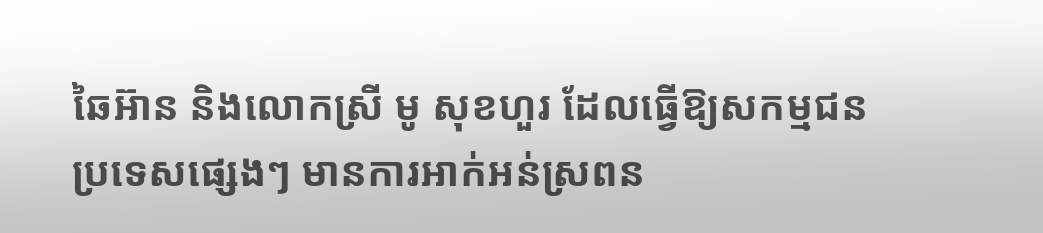ឆៃអ៊ាន និងលោកស្រី មូ សុខហួរ ដែលធ្វើឱ្យសកម្មជនប្រទេសផ្សេងៗ មានការអាក់អន់ស្រពន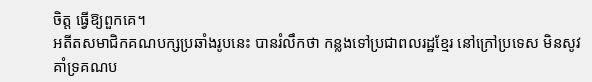ចិត្ត ធ្វើឱ្យពួកគេ។
អតីតសមាជិកគណបក្សប្រឆាំងរូបនេះ បានរំលឹកថា កន្លងទៅប្រជាពលរដ្ឋខ្មែរ នៅក្រៅប្រទេស មិនសូវគាំទ្រគណប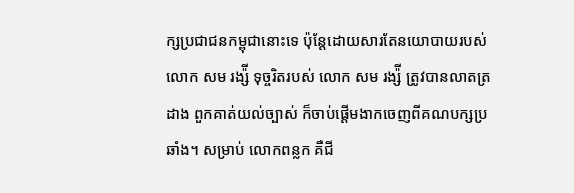ក្សប្រជាជនកម្ពុជានោះទេ ប៉ុន្តែដោយសារតែនយោបាយរបស់ លោក សម រង្ស៉ី ទុច្ចរិតរបស់ លោក សម រង្ស៉ី ត្រូវបានលាតត្រដាង ពួកគាត់យល់ច្បាស់ ក៏ចាប់ផ្តើមងាកចេញពីគណបក្សប្រឆាំង។ សម្រាប់ លោកពន្លក គឺជី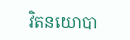វិតនយោបា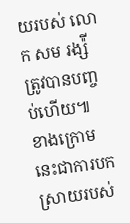យរបស់ លោក សម រង្ស៉ី ត្រូវបានបញ្ចប់ហើយ៕
ខាងក្រោមនេះជាការបកស្រាយរបស់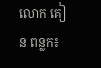លោក គៀន ពន្លក៖